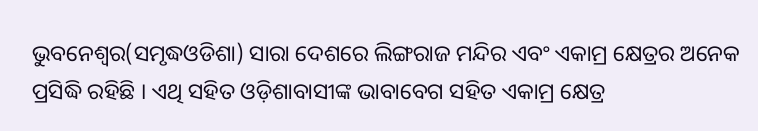ଭୁବନେଶ୍ୱର(ସମୃଦ୍ଧଓଡିଶା) ସାରା ଦେଶରେ ଲିଙ୍ଗରାଜ ମନ୍ଦିର ଏବଂ ଏକାମ୍ର କ୍ଷେତ୍ରର ଅନେକ ପ୍ରସିଦ୍ଧି ରହିଛି । ଏଥି ସହିତ ଓଡ଼ିଶାବାସୀଙ୍କ ଭାବାବେଗ ସହିତ ଏକାମ୍ର କ୍ଷେତ୍ର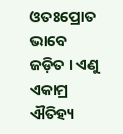ଓତଃପ୍ରୋତ ଭାବେ ଜଡ଼ିତ । ଏଣୁ ଏକାମ୍ର ଐତିହ୍ୟ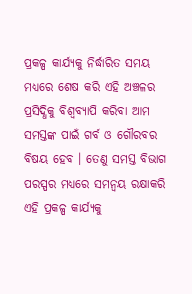ପ୍ରକଳ୍ପ କାର୍ଯ୍ୟକୁ ନିର୍ଦ୍ଧାରିତ ସମୟ ମଧ୍ୟରେ ଶେଷ କରି ଏହି ଅଞ୍ଚଳର ପ୍ରସିଦ୍ଧିକୁ ବିଶ୍ୱବ୍ୟାପି କରିବା ଆମ ସମସ୍ତଙ୍କ ପାଇଁ ଗର୍ବ ଓ ଗୌରବର ବିଷୟ ହେବ । ତେଣୁ ସମସ୍ତ ବିଭାଗ ପରସ୍ପର ମଧ୍ୟରେ ସମନ୍ୱୟ ରକ୍ଷାକରି ଏହି ପ୍ରକଳ୍ପ କାର୍ଯ୍ୟକୁ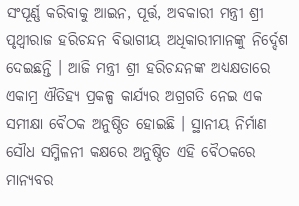ସଂପୂର୍ଣ୍ଣ କରିବାକୁ ଆଇନ, ପୂର୍ତ୍ତ, ଅବକାରୀ ମନ୍ତ୍ରୀ ଶ୍ରୀ ପୃଥ୍ୱୀରାଜ ହରିଚନ୍ଦନ ବିଭାଗୀୟ ଅଧିକାରୀମାନଙ୍କୁ ନିର୍ଦ୍ଦେଶ ଦେଇଛନ୍ତି । ଆଜି ମନ୍ତ୍ରୀ ଶ୍ରୀ ହରିଚନ୍ଦନଙ୍କ ଅଧ୍ୟକ୍ଷତାରେ ଏକାମ୍ର ଐତିହ୍ୟ ପ୍ରକଳ୍ପ କାର୍ଯ୍ୟର ଅଗ୍ରଗତି ନେଇ ଏକ ସମୀକ୍ଷା ବୈଠକ ଅନୁଷ୍ଠିତ ହୋଇଛି । ସ୍ଥାନୀୟ ନିର୍ମାଣ ସୌଧ ସମ୍ମିଳନୀ କକ୍ଷରେ ଅନୁଷ୍ଠିତ ଏହି ବୈଠକରେ ମାନ୍ୟବର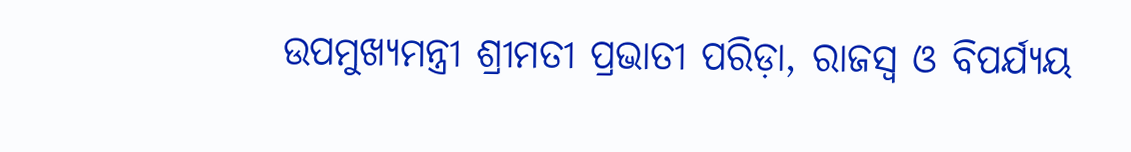ଉପମୁଖ୍ୟମନ୍ତ୍ରୀ ଶ୍ରୀମତୀ ପ୍ରଭାତୀ ପରିଡ଼ା, ରାଜସ୍ୱ ଓ ବିପର୍ଯ୍ୟୟ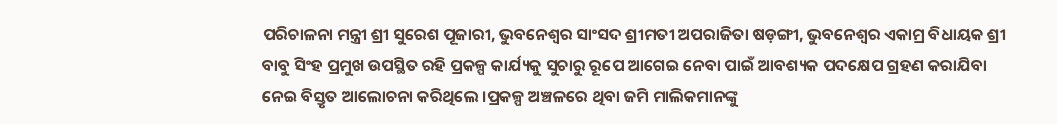ପରିଚାଳନା ମନ୍ତ୍ରୀ ଶ୍ରୀ ସୁରେଶ ପୂଜାରୀ, ଭୁବନେଶ୍ୱର ସାଂସଦ ଶ୍ରୀମତୀ ଅପରାଜିତା ଷଡ଼ଙ୍ଗୀ, ଭୁବନେଶ୍ୱର ଏକାମ୍ର ବିଧାୟକ ଶ୍ରୀ ବାବୁ ସିଂହ ପ୍ରମୁଖ ଉପସ୍ଥିତ ରହି ପ୍ରକଳ୍ପ କାର୍ଯ୍ୟକୁ ସୁଚାରୁ ରୂପେ ଆଗେଇ ନେବା ପାଇଁ ଆବଶ୍ୟକ ପଦକ୍ଷେପ ଗ୍ରହଣ କରାଯିବା ନେଇ ବିସ୍ତୃତ ଆଲୋଚନା କରିଥିଲେ ।ପ୍ରକଳ୍ପ ଅଞ୍ଚଳରେ ଥିବା ଜମି ମାଲିକମାନଙ୍କୁ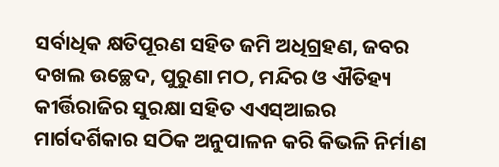ସର୍ବାଧିକ କ୍ଷତିପୂରଣ ସହିତ ଜମି ଅଧିଗ୍ରହଣ, ଜବର ଦଖଲ ଉଚ୍ଛେଦ, ପୁରୁଣା ମଠ, ମନ୍ଦିର ଓ ଐତିହ୍ୟ କୀର୍ତ୍ତିରାଜିର ସୁରକ୍ଷା ସହିତ ଏଏସ୍ଆଇର ମାର୍ଗଦର୍ଶିକାର ସଠିକ ଅନୁପାଳନ କରି କିଭଳି ନିର୍ମାଣ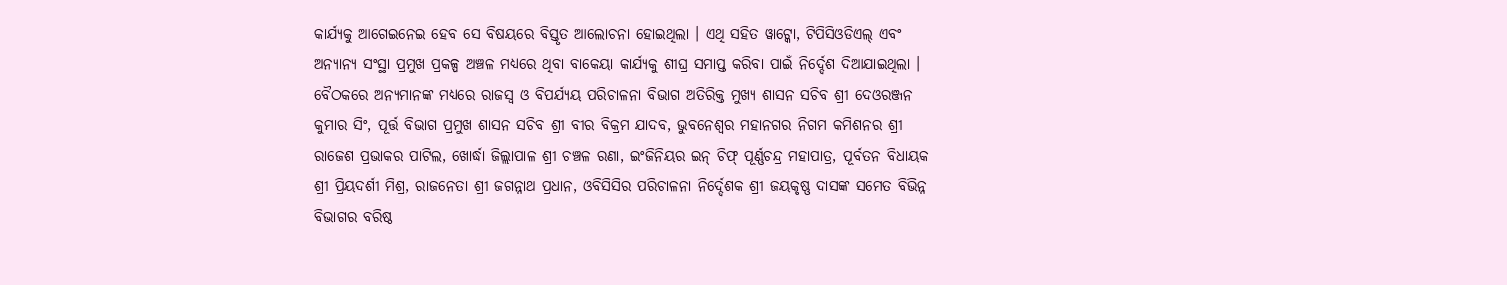କାର୍ଯ୍ୟକୁ ଆଗେଇନେଇ ହେବ ସେ ବିଷୟରେ ବିସ୍ତୃତ ଆଲୋଚନା ହୋଇଥିଲା । ଏଥି ସହିତ ୱାଟ୍କୋ, ଟିପିସିଓଡିଏଲ୍ ଏବଂ ଅନ୍ୟାନ୍ୟ ସଂସ୍ଥା ପ୍ରମୁଖ ପ୍ରକଳ୍ପ ଅଞ୍ଚଳ ମଧ୍ୟରେ ଥିବା ବାକେୟା କାର୍ଯ୍ୟକୁ ଶୀଘ୍ର ସମାପ୍ତ କରିବା ପାଇଁ ନିର୍ଦ୍ଦେଶ ଦିଆଯାଇଥିଲା । ବୈଠକରେ ଅନ୍ୟମାନଙ୍କ ମଧ୍ୟରେ ରାଜସ୍ୱ ଓ ବିପର୍ଯ୍ୟୟ ପରିଚାଳନା ବିଭାଗ ଅତିରିକ୍ତ ମୁଖ୍ୟ ଶାସନ ସଚିବ ଶ୍ରୀ ଦେଓରଞ୍ଜନ କୁମାର ସିଂ, ପୂର୍ତ୍ତ ବିଭାଗ ପ୍ରମୁଖ ଶାସନ ସଚିବ ଶ୍ରୀ ବୀର ବିକ୍ରମ ଯାଦବ, ଭୁବନେଶ୍ୱର ମହାନଗର ନିଗମ କମିଶନର ଶ୍ରୀ ରାଜେଶ ପ୍ରଭାକର ପାଟିଲ, ଖୋର୍ଦ୍ଧା ଜିଲ୍ଲାପାଳ ଶ୍ରୀ ଚଞ୍ଚଳ ରଣା, ଇଂଜିନିୟର ଇନ୍ ଚିଫ୍ ପୂର୍ଣ୍ଣଚନ୍ଦ୍ର ମହାପାତ୍ର, ପୂର୍ବତନ ବିଧାୟକ ଶ୍ରୀ ପ୍ରିୟଦର୍ଶୀ ମିଶ୍ର, ରାଜନେତା ଶ୍ରୀ ଜଗନ୍ନାଥ ପ୍ରଧାନ, ଓବିସିସିର ପରିଚାଳନା ନିର୍ଦ୍ଦେଶକ ଶ୍ରୀ ଜୟକୃଷ୍ଣ ଦାସଙ୍କ ସମେତ ବିଭିନ୍ନ ବିଭାଗର ବରିଷ୍ଠ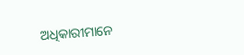ଅଧିକାରୀମାନେ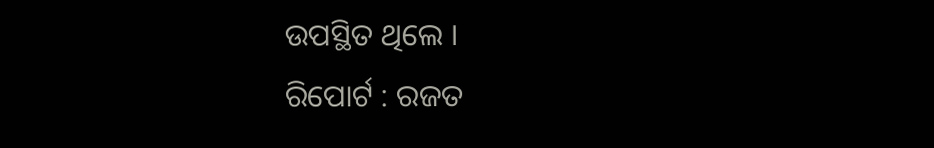ଉପସ୍ଥିତ ଥିଲେ ।
ରିପୋର୍ଟ : ରଜତ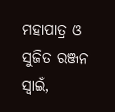ମହାପାତ୍ର ଓ ସୁଜିତ ରଞ୍ଜନ ସ୍ୱାଇଁ,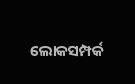ଲୋକସମ୍ପର୍କ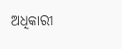ଅଧିକାରୀ